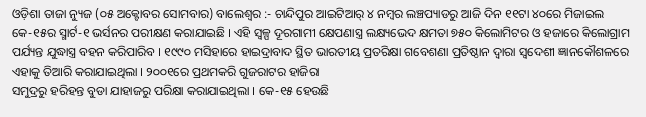ଓଡ଼ିଶା ତାଜା ନ୍ୟୁଜ (୦୫ ଅକ୍ଟୋବର ସୋମବାର) ବାଲେଶ୍ୱର :- ଚାନ୍ଦିପୁର ଆଇଟିଆର୍ ୪ ନମ୍ବର ଲଞ୍ଚପ୍ୟାଡରୁ ଆଜି ଦିନ ୧୧ଟା ୪୦ରେ ମିଜାଇଲ କେ-୧୫ର ସ୍ମାର୍ଟ-୧ ଭର୍ସନର ପରୀକ୍ଷଣ କରାଯାଇଛି । ଏହି ସ୍ୱଳ୍ପ ଦୂରଗାମୀ କ୍ଷେପଣାସ୍ତ୍ର ଲକ୍ଷ୍ୟଭେଦ କ୍ଷମତା ୭୫୦ କିଲୋମିଟର ଓ ହଜାରେ କିଲୋଗ୍ରାମ ପର୍ଯ୍ୟନ୍ତ ଯୁଦ୍ଧାସ୍ତ୍ର ବହନ କରିପାରିବ । ୧୯୯୦ ମସିହାରେ ହାଇଦ୍ରାବାଦ ସ୍ଥିତ ଭାରତୀୟ ପ୍ରତରିକ୍ଷା ଗବେଶଣା ପ୍ରତିଷ୍ଠାନ ଦ୍ୱାରା ସ୍ୱଦେଶୀ ଜ୍ଞାନକୌଶଳରେ ଏହାକୁ ତିଆରି କରାଯାଇଥିଲା । ୨୦୦୧ରେ ପ୍ରଥମକରି ଗୁଜରାଟର ହାଜିରା
ସମୁଦ୍ରରୁ ହରିହନ୍ତ ବୁଡା ଯାହାଜରୁ ପରିକ୍ଷା କରାଯାଇଥିଲା । କେ-୧୫ ହେଉଛି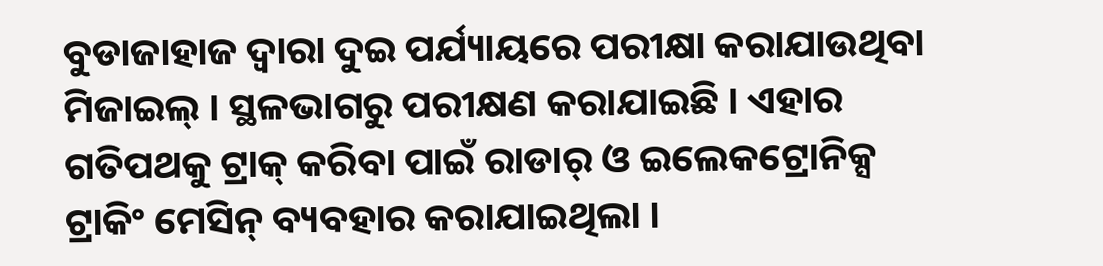ବୁଡାଜାହାଜ ଦ୍ୱାରା ଦୁଇ ପର୍ଯ୍ୟାୟରେ ପରୀକ୍ଷା କରାଯାଉଥିବା ମିଜାଇଲ୍ । ସ୍ଥଳଭାଗରୁ ପରୀକ୍ଷଣ କରାଯାଇଛି । ଏହାର ଗତିପଥକୁ ଟ୍ରାକ୍ କରିବା ପାଇଁ ରାଡାର୍ ଓ ଇଲେକଟ୍ରୋନିକ୍ସ ଟ୍ରାକିଂ ମେସିନ୍ ବ୍ୟବହାର କରାଯାଇଥିଲା ।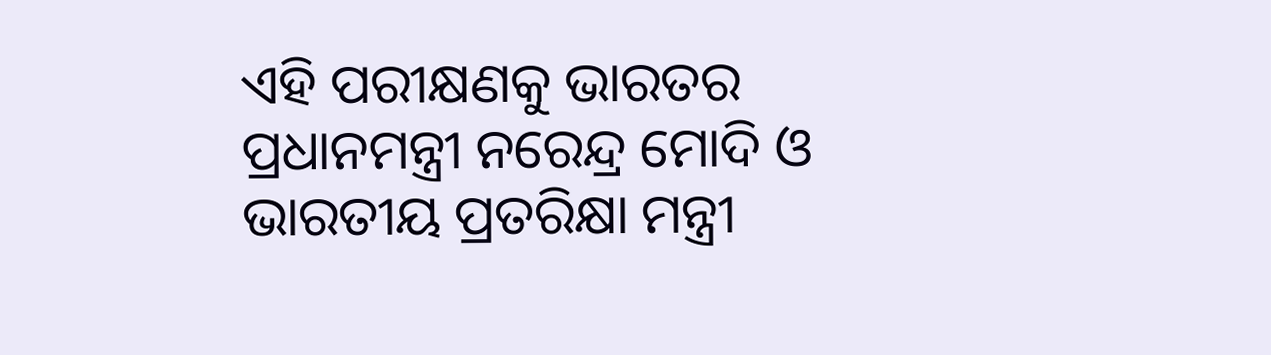ଏହି ପରୀକ୍ଷଣକୁ ଭାରତର ପ୍ରଧାନମନ୍ତ୍ରୀ ନରେନ୍ଦ୍ର ମୋଦି ଓ ଭାରତୀୟ ପ୍ରତରିକ୍ଷା ମନ୍ତ୍ରୀ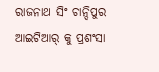ରାଜନାଥ ସିଂ ଚାନ୍ଦିପୁର ଆଇଟିଆର୍ କୁ ପ୍ରଶଂସା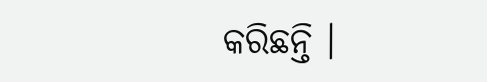କରିଛନ୍ତି ।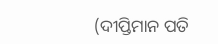(ଦୀପ୍ତିମାନ ପତି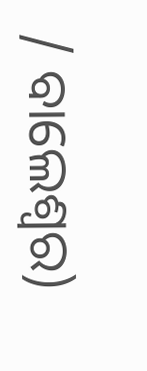/ ବାଲେଶ୍ୱର)